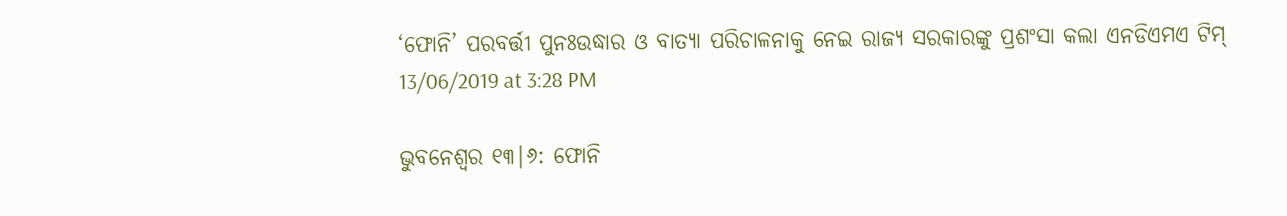‘ଫୋନି’ ପରବର୍ତ୍ତୀ ପୁନଃଉଦ୍ଧାର ଓ ବାତ୍ୟା ପରିଚାଳନାକୁ ନେଇ ରାଜ୍ୟ ସରକାରଙ୍କୁ ପ୍ରଶଂସା କଲା ଏନଡିଏମଏ ଟିମ୍
13/06/2019 at 3:28 PM

ଭୁବନେଶ୍ବର ୧୩|୬: ଫୋନି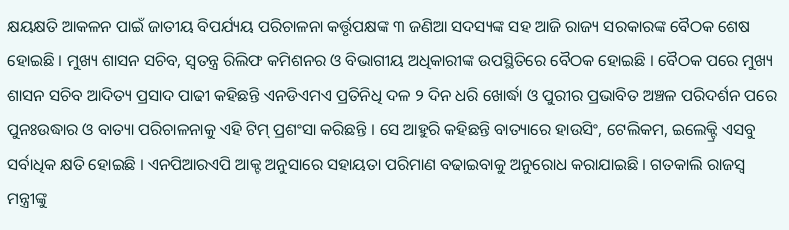କ୍ଷୟକ୍ଷତି ଆକଳନ ପାଇଁ ଜାତୀୟ ବିପର୍ଯ୍ୟୟ ପରିଚାଳନା କର୍ତ୍ତୃପକ୍ଷଙ୍କ ୩ ଜଣିଆ ସଦସ୍ୟଙ୍କ ସହ ଆଜି ରାଜ୍ୟ ସରକାରଙ୍କ ବୈଠକ ଶେଷ ହୋଇଛି । ମୁଖ୍ୟ ଶାସନ ସଚିବ, ସ୍ବତନ୍ତ୍ର ରିଲିଫ କମିଶନର ଓ ବିଭାଗୀୟ ଅଧିକାରୀଙ୍କ ଉପସ୍ଥିତିରେ ବୈଠକ ହୋଇଛି । ବୈଠକ ପରେ ମୁଖ୍ୟ ଶାସନ ସଚିବ ଆଦିତ୍ୟ ପ୍ରସାଦ ପାଢୀ କହିଛନ୍ତି ଏନଡିଏମଏ ପ୍ରତିନିଧି ଦଳ ୨ ଦିନ ଧରି ଖୋର୍ଦ୍ଧା ଓ ପୁରୀର ପ୍ରଭାବିତ ଅଞ୍ଚଳ ପରିଦର୍ଶନ ପରେ ପୁନଃଉଦ୍ଧାର ଓ ବାତ୍ୟା ପରିଚାଳନାକୁ ଏହି ଟିମ୍ ପ୍ରଶଂସା କରିଛନ୍ତି । ସେ ଆହୁରି କହିଛନ୍ତି ବାତ୍ୟାରେ ହାଉସିଂ, ଟେଲିକମ, ଇଲେକ୍ଟ୍ରି ଏସବୁ ସର୍ବାଧିକ କ୍ଷତି ହୋଇଛି । ଏନପିଆରଏପି ଆକ୍ଟ ଅନୁସାରେ ସହାୟତା ପରିମାଣ ବଢାଇବାକୁ ଅନୁରୋଧ କରାଯାଇଛି । ଗତକାଲି ରାଜସ୍ବ ମନ୍ତ୍ରୀଙ୍କୁ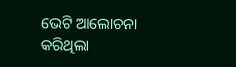ଭେଟି ଆଲୋଚନା କରିଥିଲା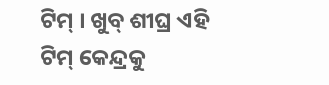ଟିମ୍ । ଖୁବ୍ ଶୀଘ୍ର ଏହି ଟିମ୍ କେନ୍ଦ୍ରକୁ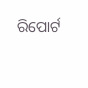ରିପୋର୍ଟ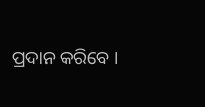ପ୍ରଦାନ କରିବେ ।